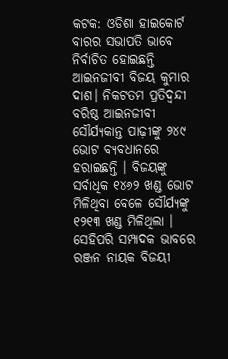କଟକ: ଓଡିଶା ହାଇକୋର୍ଟ ବାରର ସଭାପତି ଭାବେ ନିର୍ବାଚିତ ହୋଇଛନ୍ତି ଆଇନଜୀବୀ ବିଜୟ କୁମାର ଦାଶ। ନିକଟତମ ପ୍ରତିଦ୍ୱନ୍ଦୀ ବରିଷ୍ଠ ଆଇନଜୀବୀ ସୌର୍ଯ୍ୟକାନ୍ତ ପାଢ଼ୀଙ୍କୁ ୨୪୯ ଭୋଟ ବ୍ୟବଧାନରେ ହରାଇଛନ୍ତି । ବିଜୟଙ୍କୁ ସର୍ବାଧିକ ୧୪୬୨ ଖଣ୍ଡ ଭୋଟ ମିଳିଥିବା ବେଳେ ସୌର୍ଯ୍ୟଙ୍କୁ ୧୨୧୩ ଖଣ୍ଡ ମିଳିଥିଲା । ସେହିପରି ସମ୍ପାଦକ ଭାବରେ ରଞ୍ଜନ ନାୟକ ବିଜୟୀ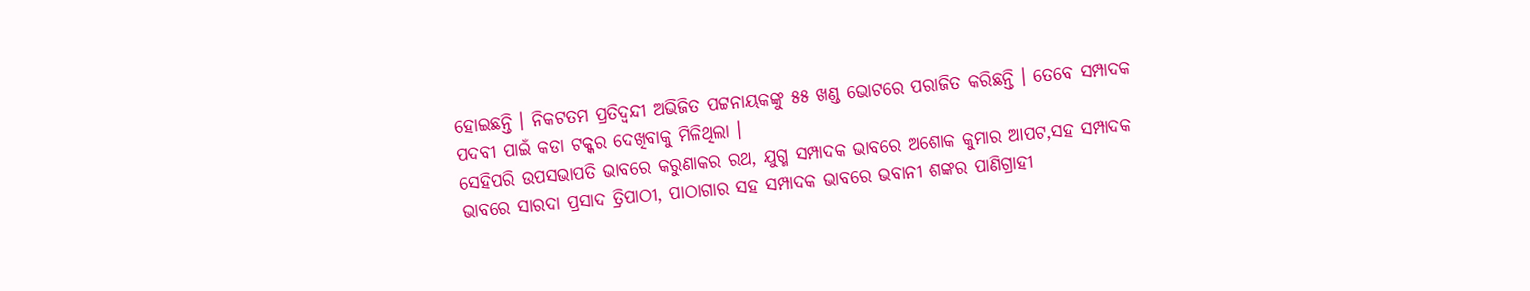ହୋଇଛନ୍ତି । ନିକଟତମ ପ୍ରତିଦ୍ୱନ୍ଦୀ ଅଭିଜିତ ପଟ୍ଟନାୟକଙ୍କୁ ୫୫ ଖଣ୍ଡ ଭୋଟରେ ପରାଜିତ କରିଛନ୍ତି । ତେବେ ସମ୍ପାଦକ ପଦବୀ ପାଇଁ କଡା ଟକ୍କର ଦେଖିବାକୁ ମିଳିଥିଲା ।
ସେହିପରି ଉପସଭାପତି ଭାବରେ କରୁଣାକର ରଥ, ଯୁଗ୍ମ ସମ୍ପାଦକ ଭାବରେ ଅଶୋକ କୁମାର ଆପଟ,ସହ ସମ୍ପାଦକ ଭାବରେ ସାରଦା ପ୍ରସାଦ ତ୍ରିପାଠୀ, ପାଠାଗାର ସହ ସମ୍ପାଦକ ଭାବରେ ଭବାନୀ ଶଙ୍କର ପାଣିଗ୍ରାହୀ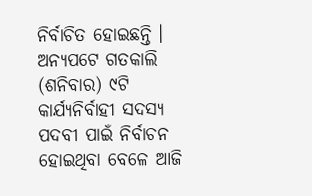ନିର୍ବାଚିତ ହୋଇଛନ୍ତି । ଅନ୍ୟପଟେ ଗତକାଲି (ଶନିବାର) ୯ଟି କାର୍ଯ୍ୟନିର୍ବାହୀ ସଦସ୍ୟ ପଦବୀ ପାଇଁ ନିର୍ବାଚନ ହୋଇଥିବା ବେଳେ ଆଜି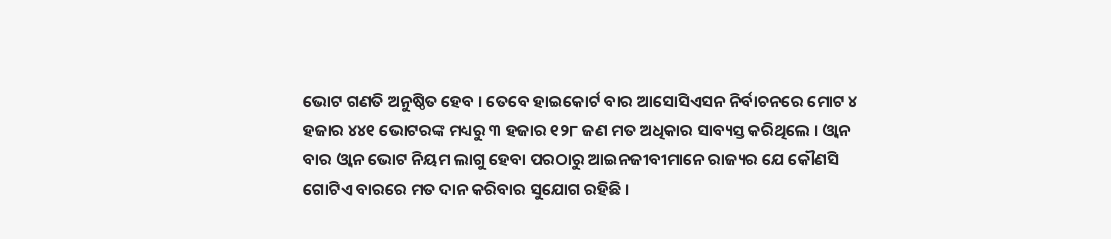ଭୋଟ ଗଣତି ଅନୁଷ୍ଠିତ ହେବ । ତେବେ ହାଇକୋର୍ଟ ବାର ଆସୋସିଏସନ ନିର୍ବାଚନରେ ମୋଟ ୪ ହଜାର ୪୪୧ ଭୋଟରଙ୍କ ମଧ୍ୟରୁ ୩ ହଜାର ୧୨୮ ଜଣ ମତ ଅଧିକାର ସାବ୍ୟସ୍ତ କରିଥିଲେ । ଓ୍ବାନ ବାର ଓ୍ବାନ ଭୋଟ ନିୟମ ଲାଗୁ ହେବା ପରଠାରୁ ଆଇନଜୀବୀମାନେ ରାଜ୍ୟର ଯେ କୌଣସି ଗୋଟିଏ ବାରରେ ମତ ଦାନ କରିବାର ସୁଯୋଗ ରହିଛି ।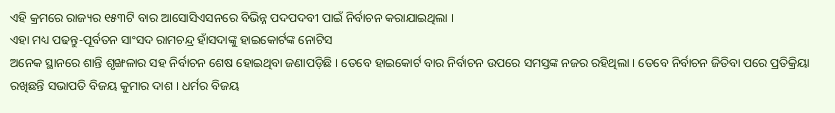ଏହି କ୍ରମରେ ରାଜ୍ୟର ୧୫୩ଟି ବାର ଆସୋସିଏସନରେ ବିଭିନ୍ନ ପଦପଦବୀ ପାଇଁ ନିର୍ବାଚନ କରାଯାଇଥିଲା ।
ଏହା ମଧ୍ୟ ପଢନ୍ତୁ-ପୂର୍ବତନ ସାଂସଦ ରାମଚନ୍ଦ୍ର ହାଁସଦାଙ୍କୁ ହାଇକୋର୍ଟଙ୍କ ନୋଟିସ
ଅନେକ ସ୍ଥାନରେ ଶାନ୍ତି ଶୃଙ୍ଖଳାର ସହ ନିର୍ବାଚନ ଶେଷ ହୋଇଥିବା ଜଣାପଡ଼ିଛି । ତେବେ ହାଇକୋର୍ଟ ବାର ନିର୍ବାଚନ ଉପରେ ସମସ୍ତଙ୍କ ନଜର ରହିଥିଲା । ତେବେ ନିର୍ବାଚନ ଜିତିବା ପରେ ପ୍ରତିକ୍ରିୟା ରଖିଛନ୍ତି ସଭାପତି ବିଜୟ କୁମାର ଦାଶ । ଧର୍ମର ବିଜୟ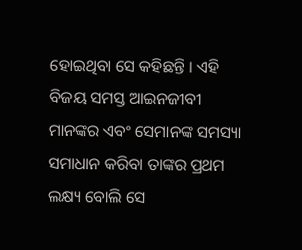ହୋଇଥିବା ସେ କହିଛନ୍ତି । ଏହି ବିଜୟ ସମସ୍ତ ଆଇନଜୀବୀ ମାନଙ୍କର ଏବଂ ସେମାନଙ୍କ ସମସ୍ୟା ସମାଧାନ କରିବା ତାଙ୍କର ପ୍ରଥମ ଲକ୍ଷ୍ୟ ବୋଲି ସେ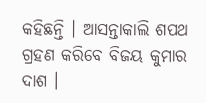କହିଛନ୍ତି । ଆସନ୍ତାକାଲି ଶପଥ ଗ୍ରହଣ କରିବେ ବିଜୟ କୁମାର ଦାଶ ।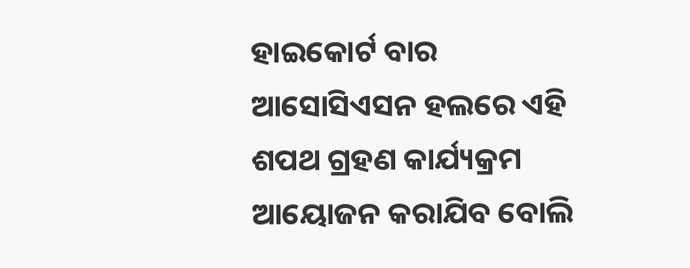ହାଇକୋର୍ଟ ବାର ଆସୋସିଏସନ ହଲରେ ଏହି ଶପଥ ଗ୍ରହଣ କାର୍ଯ୍ୟକ୍ରମ ଆୟୋଜନ କରାଯିବ ବୋଲି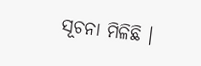ସୂଚନା ମିଳିଛି ।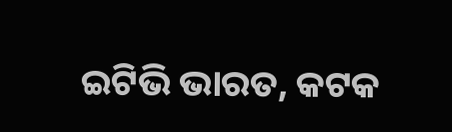ଇଟିଭି ଭାରତ, କଟକ